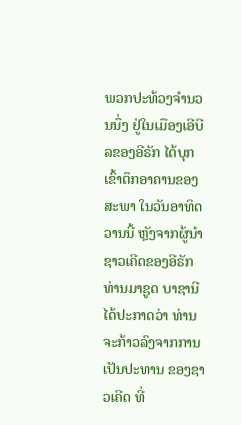ພວກປະທ້ວງຈຳນວນນຶ່ງ ຢູ່ໃນເມືອງເອີບີລຂອງອີຣັກ ໄດ້ບຸກເຂົ້າຕຶກອາຄານຂອງ
ສະພາ ໃນວັນອາທິດວານນີ້ ຫຼັງຈາກຜູ້ນຳຊາວເຄີດຂອງອີຣັກ ທ່ານມາຊູດ ບາຊານີ
ໄດ້ປະກາດວ່າ ທ່ານຈະກ້າວລົງຈາກການເປັນປະທານ ຂອງຊາວເຄີດ ທີ່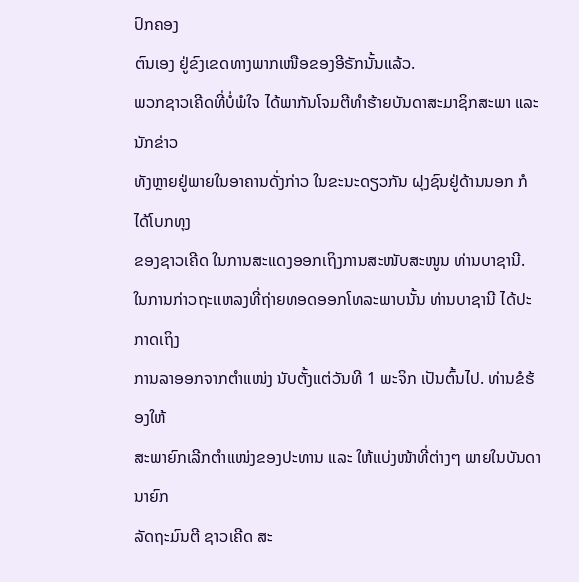ປົກຄອງ
ຕົນເອງ ຢູ່ຂົງເຂດທາງພາກເໜືອຂອງອີຣັກນັ້ນແລ້ວ.
ພວກຊາວເຄີດທີ່ບໍ່ພໍໃຈ ໄດ້ພາກັນໂຈມຕີທຳຮ້າຍບັນດາສະມາຊິກສະພາ ແລະ ນັກຂ່າວ
ທັງຫຼາຍຢູ່ພາຍໃນອາຄານດັ່ງກ່າວ ໃນຂະນະດຽວກັນ ຝຸງຊົນຢູ່ດ້ານນອກ ກໍໄດ້ໂບກທຸງ
ຂອງຊາວເຄີດ ໃນການສະແດງອອກເຖິງການສະໜັບສະໜູນ ທ່ານບາຊານີ.
ໃນການກ່າວຖະແຫລງທີ່ຖ່າຍທອດອອກໂທລະພາບນັ້ນ ທ່ານບາຊານີ ໄດ້ປະກາດເຖິງ
ການລາອອກຈາກຕຳແໜ່ງ ນັບຕັ້ງແຕ່ວັນທີ 1 ພະຈິກ ເປັນຕົ້ນໄປ. ທ່ານຂໍຮ້ອງໃຫ້
ສະພາຍົກເລີກຕຳແໜ່ງຂອງປະທານ ແລະ ໃຫ້ແບ່ງໜ້າທີ່ຕ່າງໆ ພາຍໃນບັນດາ ນາຍົກ
ລັດຖະມົນຕີ ຊາວເຄີດ ສະ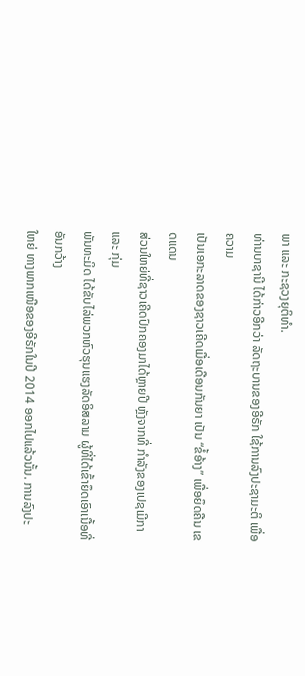ພາ ແລະ ກະຊວງຍຸຕິທຳ.
ທ່ານບາຊານີ ໄດ້ກ່າວອີກວ່າ ລັດຖະບານຂອງອີຣັກ ໃຊ້ການລົງປະຊາມະຕິ ເພື່ອຄວາມ
ເປັນເອກະລາດຂອງຊາວເຄີດເມື່ອເດືອນກັນຍາ ເປັນ “ຂໍ້ອ້າງ” ເພື່ອຍຶດຄືນ ເຂດແດນ
ສ່ວນໃຫຍ່ທີ່ຊາວເຄີດປົກຄອງມາໄດ້ຫຼາຍປີ ຫຼັງຈາກທີ່ ກຳລັງຂອງເປຊເມີກາ ແລະ ກຸ່ມ
ພັນທະມິດ ໄດ້ຂັບໄລ່ພວກຫົວຮຸນແຮງລັດອິສລາມ ຜູ້ທີ່ໄດ້ເຂົ້າຍຶດເອົາເນື້ອທີ່ ອັນກວ້າງ
ໃຫຍ່ ທາງພາກເໜືອຂອງອີຣັກໃນປີ 2014 ອອກໄປແລ້ວນັ້ນ. ການລົງປະ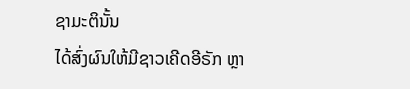ຊາມະຕິນັ້ນ
ໄດ້ສົ່ງຜົນໃຫ້ມີຊາວເຄີດອີຣັກ ຫຼາ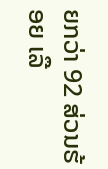ຍກວ່າ 92 ສ່ວນຮ້ອຍ ເລື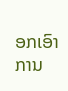ອກເອົາການ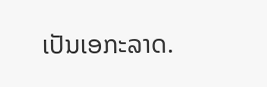ເປັນເອກະລາດ.